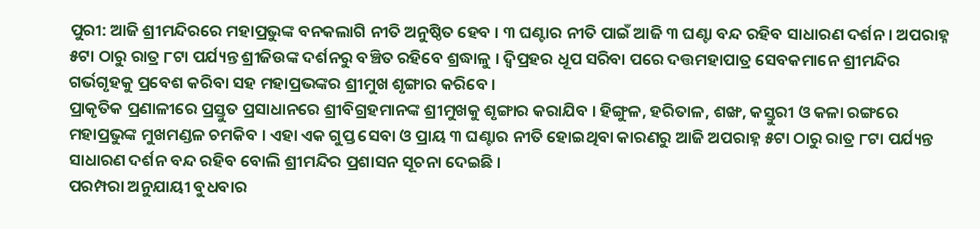ପୁରୀ: ଆଜି ଶ୍ରୀମନ୍ଦିରରେ ମହାପ୍ରଭୁଙ୍କ ବନକଲାଗି ନୀତି ଅନୁଷ୍ଠିତ ହେବ । ୩ ଘଣ୍ଟାର ନୀତି ପାଇଁ ଆଜି ୩ ଘଣ୍ଟା ବନ୍ଦ ରହିବ ସାଧାରଣ ଦର୍ଶନ । ଅପରାହ୍ନ ୫ଟା ଠାରୁ ରାତ୍ର ୮ଟା ପର୍ଯ୍ୟନ୍ତ ଶ୍ରୀଜିଉଙ୍କ ଦର୍ଶନରୁ ବଞ୍ଚିତ ରହିବେ ଶ୍ରଦ୍ଧାଳୁ । ଦ୍ଵିପ୍ରହର ଧୂପ ସରିବା ପରେ ଦତ୍ତମହାପାତ୍ର ସେବକମାନେ ଶ୍ରୀମନ୍ଦିର ଗର୍ଭଗୃହକୁ ପ୍ରବେଶ କରିବା ସହ ମହାପ୍ରଭଙ୍କର ଶ୍ରୀମୁଖ ଶୃଙ୍ଗାର କରିବେ ।
ପ୍ରାକୃତିକ ପ୍ରଣାଳୀରେ ପ୍ରସ୍ତୁତ ପ୍ରସାଧାନରେ ଶ୍ରୀବିଗ୍ରହମାନଙ୍କ ଶ୍ରୀମୁଖକୁ ଶୃଙ୍ଗାର କରାଯିବ । ହିଙ୍ଗୁଳ, ହରିତାଳ, ଶଙ୍ଖ, କସ୍ତୁରୀ ଓ କଳା ରଙ୍ଗରେ ମହାପ୍ରଭୁଙ୍କ ମୁଖମଣ୍ଡଳ ଚମକିବ । ଏହା ଏକ ଗୁପ୍ତ ସେବା ଓ ପ୍ରାୟ ୩ ଘଣ୍ଟାର ନୀତି ହୋଇଥିବା କାରଣରୁ ଆଜି ଅପରାହ୍ନ ୫ଟା ଠାରୁ ରାତ୍ର ୮ଟା ପର୍ଯ୍ୟନ୍ତ ସାଧାରଣ ଦର୍ଶନ ବନ୍ଦ ରହିବ ବୋଲି ଶ୍ରୀମନ୍ଦିର ପ୍ରଶାସନ ସୂଚନା ଦେଇଛି ।
ପରମ୍ପରା ଅନୁଯାୟୀ ବୁଧବାର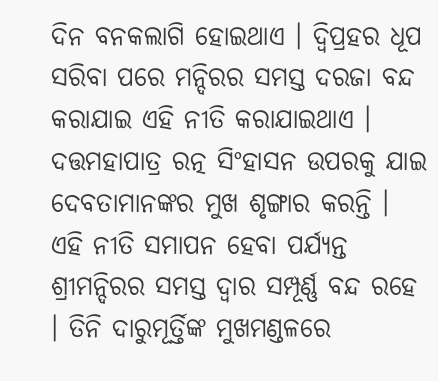ଦିନ ବନକଲାଗି ହୋଇଥାଏ । ଦ୍ବିପ୍ରହର ଧୂପ ସରିବା ପରେ ମନ୍ଦିରର ସମସ୍ତ ଦରଜା ବନ୍ଦ କରାଯାଇ ଏହି ନୀତି କରାଯାଇଥାଏ । ଦତ୍ତମହାପାତ୍ର ରତ୍ନ ସିଂହାସନ ଉପରକୁ ଯାଇ ଦେବତାମାନଙ୍କର ମୁଖ ଶୃଙ୍ଗାର କରନ୍ତି । ଏହି ନୀତି ସମାପନ ହେବା ପର୍ଯ୍ୟନ୍ତ ଶ୍ରୀମନ୍ଦିରର ସମସ୍ତ ଦ୍ୱାର ସମ୍ପୂର୍ଣ୍ଣ ବନ୍ଦ ରହେ । ତିନି ଦାରୁମୂର୍ତ୍ତିଙ୍କ ମୁଖମଣ୍ଡଳରେ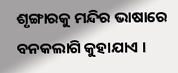ଶୃଙ୍ଗାରକୁ ମନ୍ଦିର ଭାଷାରେ ବନକଲାଗି କୁହାଯାଏ ।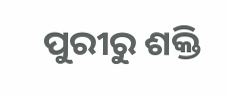ପୁରୀରୁ ଶକ୍ତି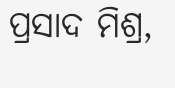ପ୍ରସାଦ ମିଶ୍ର,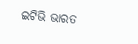ଇଟିଭି ଭାରତ